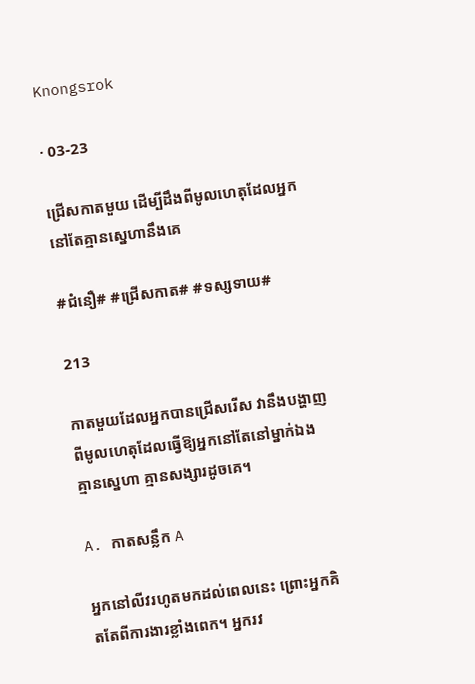Knongsrok

· 03-23

ជ្រើសកាតមួយ ដើម្បីដឹងពីមូលហេតុដែលអ្នកនៅតែគ្មានស្នេហានឹងគេ

#ជំនឿ# #ជ្រើសកាត# #ទស្សទាយ#

213

កាតមួយដែលអ្នកបានជ្រើសរើស វានឹងបង្ហាញពីមូលហេតុដែលធ្វើឱ្យអ្នកនៅតែនៅម្នាក់ឯង គ្មានស្នេហា គ្មានសង្សារដូចគេ។

A. កាតសន្លឹក A

អ្នកនៅលីវរហូតមកដល់ពេលនេះ ព្រោះអ្នកគិតតែពីការងារខ្លាំងពេក។ អ្នករវ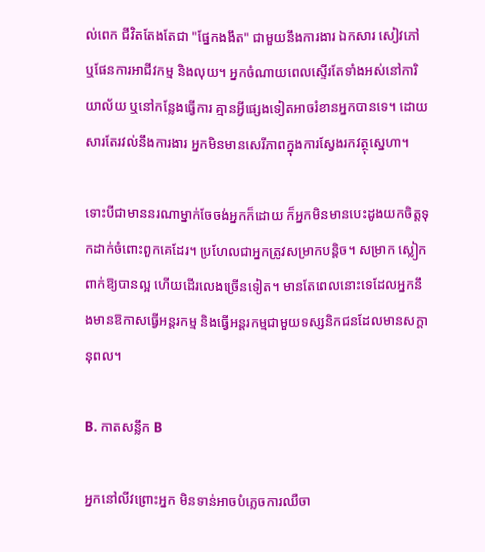ល់ពេក ជីវិតតែងតែជា "ផ្នែកងងឹត" ជាមួយនឹងការងារ ឯកសារ សៀវភៅ ឬផែនការអាជីវកម្ម និងលុយ។ អ្នកចំណាយពេលស្ទើរតែទាំងអស់នៅការិយាល័យ ឬនៅកន្លែងធ្វើការ គ្មានអ្វីផ្សេងទៀតអាចរំខានអ្នកបានទេ។ ដោយសារតែរវល់នឹងការងារ អ្នកមិនមានសេរីភាពក្នុងការស្វែងរកវត្ថុស្នេហា។

ទោះបីជាមាននរណាម្នាក់ចែចង់អ្នកក៏ដោយ ក៏អ្នកមិនមានបេះដូងយកចិត្តទុកដាក់ចំពោះពួកគេដែរ។ ប្រហែលជាអ្នកត្រូវសម្រាកបន្តិច។ សម្រាក ស្លៀកពាក់ឱ្យបានល្អ ហើយដើរលេងច្រើនទៀត។ មានតែពេលនោះទេដែលអ្នកនឹងមានឱកាសធ្វើអន្តរកម្ម និងធ្វើអន្តរកម្មជាមួយទស្សនិកជនដែលមានសក្តានុពល។

B. កាតសន្លឹក B

អ្នកនៅលីវព្រោះអ្នក មិនទាន់អាចបំភ្លេចការឈឺចា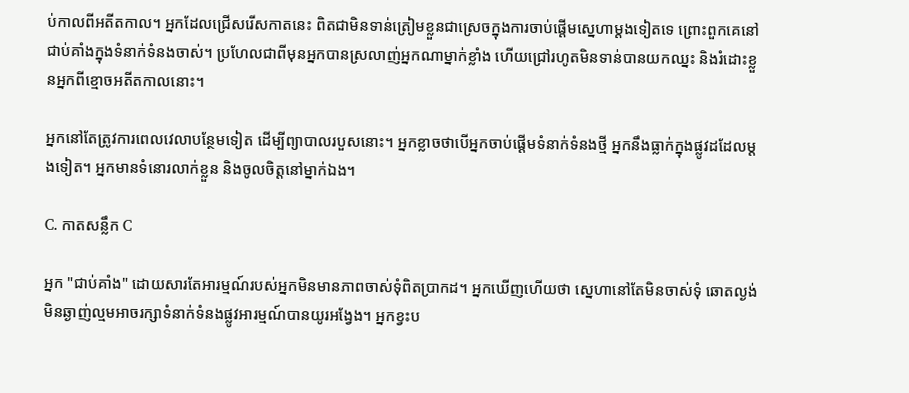ប់កាលពីអតីតកាល។ អ្នកដែលជ្រើសរើសកាតនេះ ពិតជាមិនទាន់ត្រៀមខ្លួនជាស្រេចក្នុងការចាប់ផ្ដើមស្នេហាម្ដងទៀតទេ ព្រោះពួកគេនៅជាប់គាំងក្នុងទំនាក់ទំនងចាស់។ ប្រហែលជាពីមុនអ្នកបានស្រលាញ់អ្នកណាម្នាក់ខ្លាំង ហើយជ្រៅរហូតមិនទាន់បានយកឈ្នះ និងរំដោះខ្លួនអ្នកពីខ្មោចអតីតកាលនោះ។

អ្នកនៅតែត្រូវការពេលវេលាបន្ថែមទៀត ដើម្បីព្យាបាលរបួសនោះ។ អ្នកខ្លាចថាបើអ្នកចាប់ផ្ដើមទំនាក់ទំនងថ្មី អ្នកនឹងធ្លាក់ក្នុងផ្លូវដដែលម្តងទៀត។ អ្នកមានទំនោរលាក់ខ្លួន និងចូលចិត្តនៅម្នាក់ឯង។

C. កាតសន្លឹក C

អ្នក "ជាប់គាំង" ដោយសារតែអារម្មណ៍របស់អ្នកមិនមានភាពចាស់ទុំពិតប្រាកដ។ អ្នកឃើញហើយថា ស្នេហានៅតែមិនចាស់ទុំ ឆោតល្ងង់ មិនឆ្ងាញ់ល្មមអាចរក្សាទំនាក់ទំនងផ្លូវអារម្មណ៍បានយូរអង្វែង។ អ្នកខ្វះប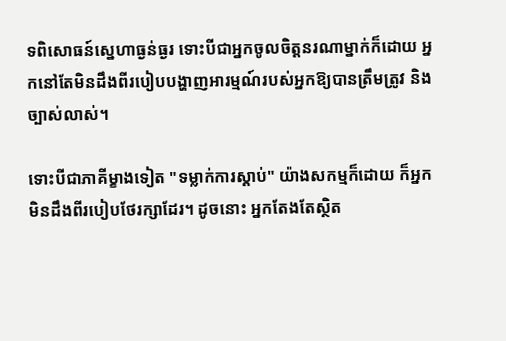ទពិសោធន៍ស្នេហាធ្ងន់ធ្ងរ ទោះបីជាអ្នកចូលចិត្តនរណាម្នាក់ក៏ដោយ អ្នកនៅតែមិនដឹងពីរបៀបបង្ហាញអារម្មណ៍របស់អ្នកឱ្យបានត្រឹមត្រូវ និងច្បាស់លាស់។

ទោះបីជាភាគីម្ខាងទៀត "ទម្លាក់ការស្តាប់" យ៉ាងសកម្មក៏ដោយ ក៏អ្នកមិនដឹងពីរបៀបថែរក្សាដែរ។ ដូចនោះ អ្នកតែងតែស្ថិត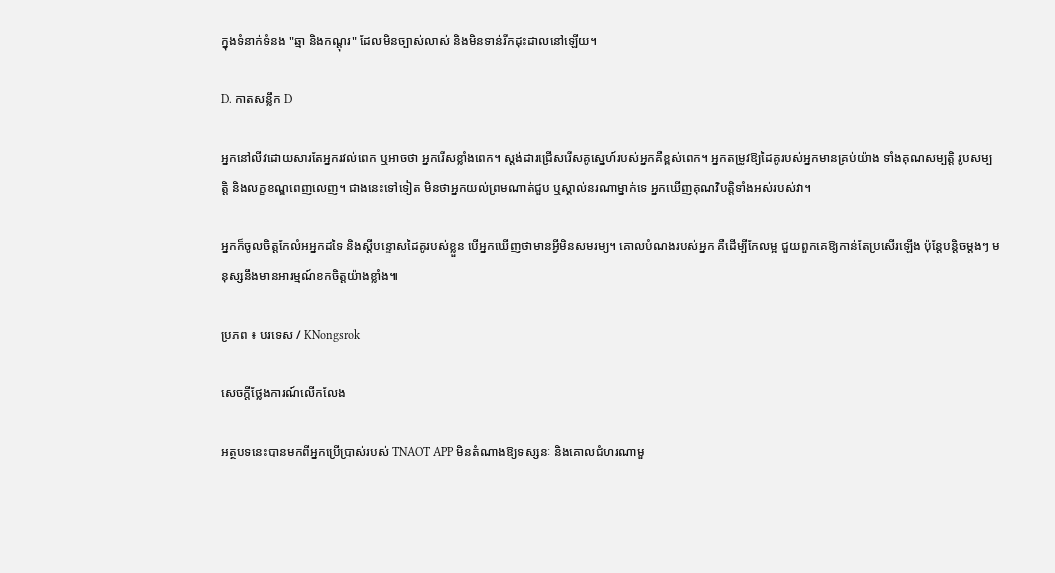ក្នុងទំនាក់ទំនង "ឆ្មា និងកណ្ដុរ" ដែលមិនច្បាស់លាស់ និងមិនទាន់រីកដុះដាលនៅឡើយ។

D. កាតសន្លឹក D

អ្នកនៅលីវដោយសារតែអ្នករវល់ពេក ឬអាចថា អ្នករើសខ្លាំងពេក។ ស្តង់ដារជ្រើសរើសគូស្នេហ៍របស់អ្នកគឺខ្ពស់ពេក។ អ្នកតម្រូវឱ្យដៃគូរបស់អ្នកមានគ្រប់យ៉ាង ទាំងគុណសម្បត្តិ រូបសម្បត្តិ និងលក្ខខណ្ឌពេញលេញ។ ជាងនេះទៅទៀត មិនថាអ្នកយល់ព្រមណាត់ជួប ឬស្គាល់នរណាម្នាក់ទេ អ្នកឃើញគុណវិបត្តិទាំងអស់របស់វា។

អ្នកក៏ចូលចិត្តកែលំអអ្នកដទៃ និងស្តីបន្ទោសដៃគូរបស់ខ្លួន បើអ្នកឃើញថាមានអ្វីមិនសមរម្យ។ គោលបំណងរបស់អ្នក គឺដើម្បីកែលម្អ ជួយពួកគេឱ្យកាន់តែប្រសើរឡើង ប៉ុន្តែបន្តិចម្តងៗ មនុស្សនឹងមានអារម្មណ៍ខកចិត្តយ៉ាងខ្លាំង៕

ប្រភព ៖ បរទេស / KNongsrok

សេចក្តីថ្លែងការណ៍លើកលែង

អត្ថបទនេះបានមកពីអ្នកប្រើប្រាស់របស់ TNAOT APP មិនតំណាងឱ្យទស្សនៈ និងគោលជំហរណាមួ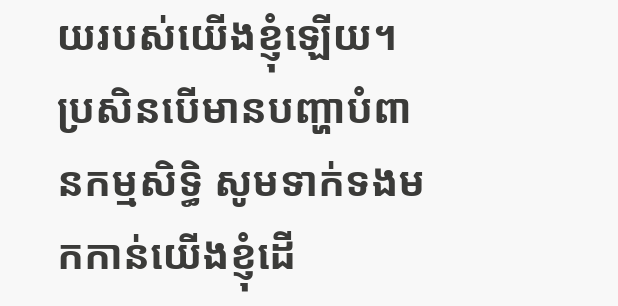យរបស់យើងខ្ញុំឡើយ។ ប្រសិនបើមានបញ្ហាបំពានកម្មសិទ្ធិ សូមទាក់ទងមកកាន់យើងខ្ញុំដើ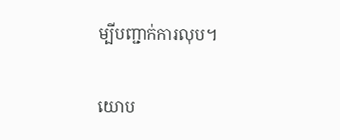ម្បីបញ្ជាក់ការលុប។

យោប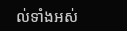ល់ទាំងអស់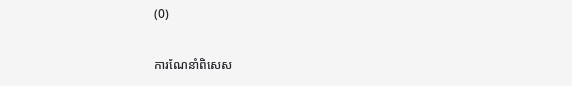(0)

ការណែនាំពិសេស